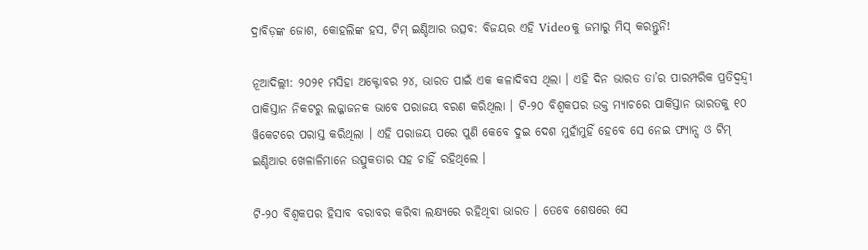ଦ୍ରାବିଡ଼ଙ୍କ ଜୋଶ, କୋହଲିଙ୍କ ହସ, ଟିମ୍ ଇଣ୍ଡିଆର ଉତ୍ସବ: ବିଜୟର ଏହି Videoକୁ ଜମାରୁ ମିସ୍ କରନ୍ତୁନି!

ନୂଆଦିଲ୍ଲୀ: ୨୦୨୧ ମସିହା ଅକ୍ଟୋବର ୨୪, ଭାରତ ପାଇଁ ଏକ କଳାଦିବସ ଥିଲା । ଏହି ଦିନ ଭାରତ ତା’ର ପାରମ୍ପରିକ ପ୍ରତିଦ୍ୱନ୍ଦ୍ୱୀ ପାକିସ୍ତାନ ନିକଟରୁ ଲଜ୍ଜାଜନକ ଭାବେ ପରାଜୟ ବରଣ କରିଥିଲା । ଟି-୨୦ ବିଶ୍ୱକପର ଉକ୍ତ ମ୍ୟାଚରେ ପାକିସ୍ତାନ ଭାରତକୁ ୧୦ ୱିକେଟରେ ପରାସ୍ତ କରିଥିଲା । ଏହି ପରାଜୟ ପରେ ପୁଣି କେବେ ଦୁଇ ଦେଶ ମୁହାଁମୁହିଁ ହେବେ ସେ ନେଇ ଫ୍ୟାନ୍ସ ଓ ଟିମ୍ ଇଣ୍ଡିଆର ଖେଳାଳିମାନେ ଉତ୍ସୁକତାର ସହ ଚାହିଁ ରହିଥିଲେ ।

ଟି-୨୦ ବିଶ୍ୱକପର ହିସାବ ବରାବର କରିବା ଲକ୍ଷ୍ୟରେ ରହିଥିବା ଭାରତ । ତେବେ ଶେଷରେ ସେ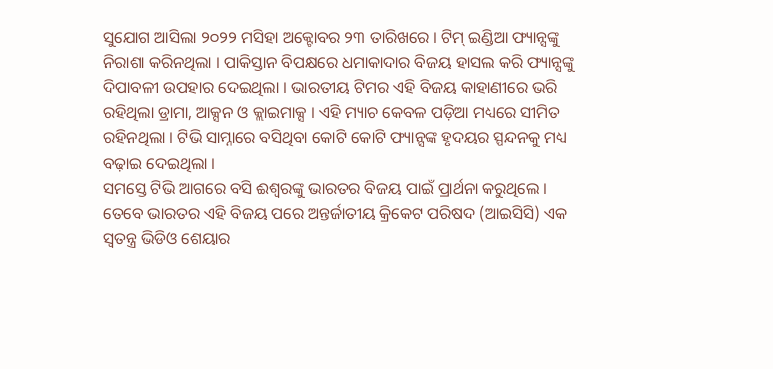ସୁଯୋଗ ଆସିଲା ୨୦୨୨ ମସିହା ଅକ୍ଟୋବର ୨୩ ତାରିଖରେ । ଟିମ୍ ଇଣ୍ଡିଆ ଫ୍ୟାନ୍ସଙ୍କୁ ନିରାଶା କରିନଥିଲା । ପାକିସ୍ତାନ ବିପକ୍ଷରେ ଧମାକାଦାର ବିଜୟ ହାସଲ କରି ଫ୍ୟାନ୍ସଙ୍କୁ ଦିପାବଳୀ ଉପହାର ଦେଇଥିଲା । ଭାରତୀୟ ଟିମର ଏହି ବିଜୟ କାହାଣୀରେ ଭରି ରହିଥିଲା ଡ୍ରାମା, ଆକ୍ସନ ଓ କ୍ଲାଇମାକ୍ସ । ଏହି ମ୍ୟାଚ କେବଳ ପଡ଼ିଆ ମଧ୍ୟରେ ସୀମିତ ରହିନଥିଲା । ଟିଭି ସାମ୍ନାରେ ବସିଥିବା କୋଟି କୋଟି ଫ୍ୟାନ୍ସଙ୍କ ହୃଦୟର ସ୍ପନ୍ଦନକୁ ମଧ୍ୟ ବଢ଼ାଇ ଦେଇଥିଲା ।
ସମସ୍ତେ ଟିଭି ଆଗରେ ବସି ଈଶ୍ୱରଙ୍କୁ ଭାରତର ବିଜୟ ପାଇଁ ପ୍ରାର୍ଥନା କରୁଥିଲେ । ତେବେ ଭାରତର ଏହି ବିଜୟ ପରେ ଅନ୍ତର୍ଜାତୀୟ କ୍ରିକେଟ ପରିଷଦ (ଆଇସିସି) ଏକ ସ୍ୱତନ୍ତ୍ର ଭିଡିଓ ଶେୟାର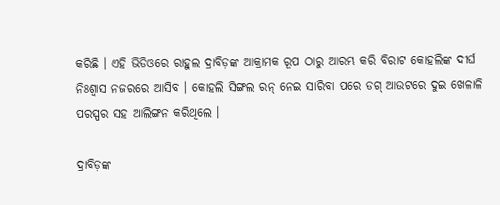କରିଛି । ଏହି ଭିଡିଓରେ ରାହୁଲ ଦ୍ରାବିଡ଼ଙ୍କ ଆକ୍ରାମକ ରୂପ ଠାରୁ ଆରମ୍ଭ କରି ବିରାଟ କୋହଲିଙ୍କ ଦୀର୍ଘ ନିଃଶ୍ୱାସ ନଜରରେ ଆସିବ । କୋହଲି ସିଙ୍ଗଲ ରନ୍ ନେଇ ସାରିବା ପରେ ଡଗ୍ ଆଉଟରେ ଦୁଇ ଖେଳାଳି ପରସ୍ପର ସହ ଆଲିଙ୍ଗନ କରିଥିଲେ ।

ଦ୍ରାବିଡ଼ଙ୍କ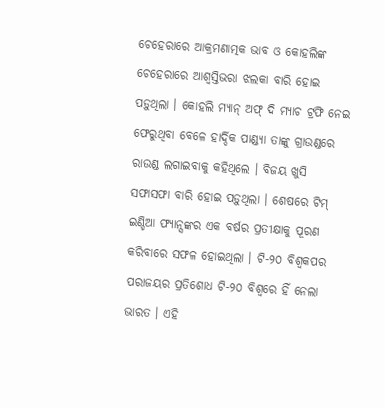ଚେହେରାରେ ଆକ୍ରମଣାତ୍ମକ ଭାବ ଓ କୋହଲିଙ୍କ ଚେହେରାରେ ଆଶ୍ୱସ୍ତିଭରା ଝଲକା ବାରି ହୋଇ ପଡ଼ୁଥିଲା । କୋହଲି ମ୍ୟାନ୍ ଅଫ୍ ଦି ମ୍ୟାଚ ଟ୍ରଫି ନେଇ ଫେରୁଥିବା ବେଳେ ହାର୍ଦ୍ଦିକ ପାଣ୍ଡ୍ୟା ତାଙ୍କୁ ଗ୍ରାଉଣ୍ଡରେ ରାଉଣ୍ଡ ଲଗାଇବାକୁ କହିଥିଲେ । ବିଜୟ ଖୁସି ସଫାସଫା ବାରି ହୋଇ ପଡ଼ୁଥିଲା । ଶେଷରେ ଟିମ୍ ଇଣ୍ଡିଆ ଫ୍ୟାନ୍ସଙ୍କର ଏକ ବର୍ଷର ପ୍ରତୀକ୍ଷାକୁ ପୂରଣ କରିବାରେ ସଫଳ ହୋଇଥିଲା । ଟି-୨୦ ବିଶ୍ୱକପର ପରାଜୟର ପ୍ରତିଶୋଧ ଟି-୨୦ ବିଶ୍ୱରେ ହିଁ ନେଲା ଭାରତ । ଏହି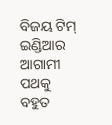ବିଜୟ ଟିମ୍ ଇଣ୍ଡିଆର ଆଗାମୀ ପଥକୁ ବହୁତ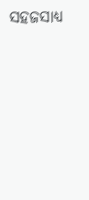ସହଜସାଧ୍ୟ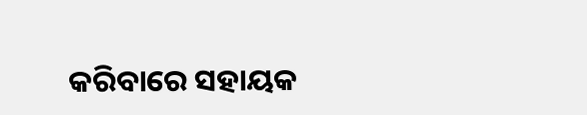କରିବାରେ ସହାୟକ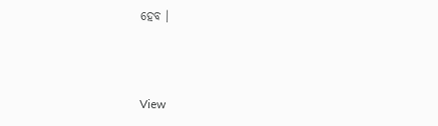ହେବ ।



View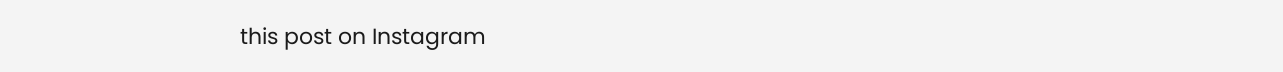this post on Instagram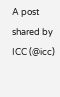A post shared by ICC (@icc)